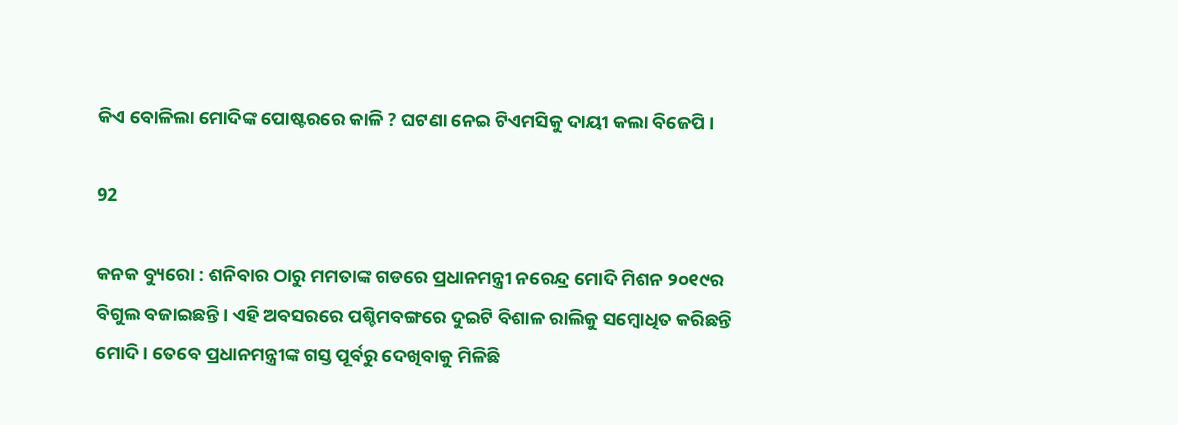କିଏ ବୋଳିଲା ମୋଦିଙ୍କ ପୋଷ୍ଟରରେ କାଳି ? ଘଟଣା ନେଇ ଟିଏମସିକୁ ଦାୟୀ କଲା ବିଜେପି ।

92

କନକ ବ୍ୟୁରୋ : ଶନିବାର ଠାରୁ ମମତାଙ୍କ ଗଡରେ ପ୍ରଧାନମନ୍ତ୍ରୀ ନରେନ୍ଦ୍ର ମୋଦି ମିଶନ ୨୦୧୯ର ବିଗୁଲ ବଜାଇଛନ୍ତି । ଏହି ଅବସରରେ ପଶ୍ଚିମବଙ୍ଗରେ ଦୁଇଟି ବିଶାଳ ରାଲିକୁ ସମ୍ବୋଧିତ କରିଛନ୍ତି ମୋଦି । ତେବେ ପ୍ରଧାନମନ୍ତ୍ରୀଙ୍କ ଗସ୍ତ ପୂର୍ବରୁ ଦେଖିବାକୁ ମିଳିଛି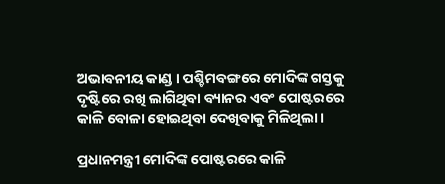ଅଭାବନୀୟ କାଣ୍ଡ । ପଶ୍ଚିମବଙ୍ଗରେ ମୋଦିଙ୍କ ଗସ୍ତକୁ ଦୃଷ୍ଟିରେ ରଖି ଲାଗିଥିବା ବ୍ୟାନର ଏବଂ ପୋଷ୍ଟରରେ କାଳି ବୋଳା ହୋଇଥିବା ଦେଖିବାକୁ ମିଳିଥିଲା ।

ପ୍ରଧାନମନ୍ତ୍ରୀ ମୋଦିଙ୍କ ପୋଷ୍ଟରରେ କାଳି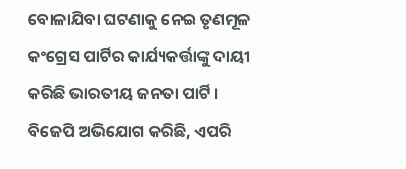ବୋଳାଯିବା ଘଟଣାକୁ ନେଇ ତୃଣମୂଳ କଂଗ୍ରେସ ପାର୍ଟିର କାର୍ଯ୍ୟକର୍ତ୍ତାଙ୍କୁ ଦାୟୀ କରିଛି ଭାରତୀୟ ଜନତା ପାର୍ଟି । ବିଜେପି ଅଭିଯୋଗ କରିଛି, ଏପରି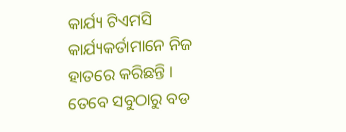କାର୍ଯ୍ୟ ଟିଏମସି କାର୍ଯ୍ୟକର୍ତାମାନେ ନିଜ ହାତରେ କରିଛନ୍ତି । ତେବେ ସବୁଠାରୁ ବଡ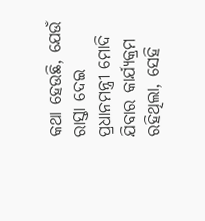କଥା ହେଉଛି, ଯେଉଁ ରାସ୍ତା ଦେଇ ପ୍ରଧାନମନ୍ତ୍ରୀ ମୋଦି ଯିବାର କାର୍ଯ୍ୟକ୍ରମ ରହିଥିଲା, ସେହି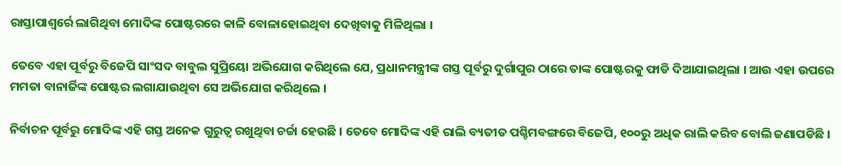ରାସ୍ତାପାଶ୍ୱର୍ରେ ଲାଗିଥିବା ମୋଦିଙ୍କ ପୋଷ୍ଟରରେ କାଳି ବୋଳାହୋଇଥିବା ଦେଖିବାକୁ ମିଳିଥିଲା ।

ତେବେ ଏହା ପୂର୍ବରୁ ବିଜେପି ସାଂସଦ ବାବୁଲ ସୁପ୍ରିୟୋ ଅଭିଯୋଗ କରିଥିଲେ ଯେ, ପ୍ରଧାନମନ୍ତ୍ରୀଙ୍କ ଗସ୍ତ ପୂର୍ବରୁ ଦୁର୍ଗାପୁର ଠାରେ ତାଙ୍କ ପୋଷ୍ଟରକୁ ଫାଡି ଦିଆଯାଇଥିଲା । ଆଉ ଏହା ଉପରେ ମମତା ବାନାର୍ଜିଙ୍କ ପୋଷ୍ଟର ଲଗାଯାଉଥିବା ସେ ଅଭିଯୋଗ କରିଥିଲେ ।

ନିର୍ବାଚନ ପୂର୍ବରୁ ମୋଦିଙ୍କ ଏହି ଗସ୍ତ ଅନେକ ଗୁରୁତ୍ୱ ରଖୁଥିବା ଚର୍ଚ୍ଚା ହେଉଛି । ତେବେ ମୋଦିଙ୍କ ଏହି ରାଲି ବ୍ୟତୀତ ପଶ୍ଚିମବଙ୍ଗରେ ବିଜେପି, ୧୦୦ରୁ ଅଧିକ ରାଲି କରିବ ବୋଲି ଜଣାପଡିଛି ।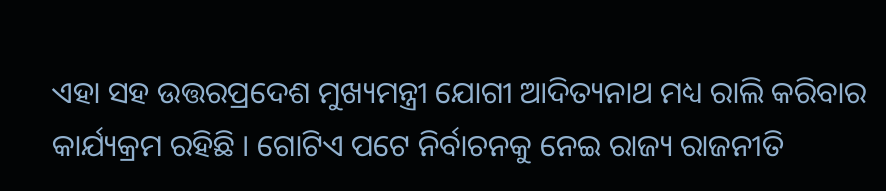ଏହା ସହ ଉତ୍ତରପ୍ରଦେଶ ମୁଖ୍ୟମନ୍ତ୍ରୀ ଯୋଗୀ ଆଦିତ୍ୟନାଥ ମଧ୍ୟ ରାଲି କରିବାର କାର୍ଯ୍ୟକ୍ରମ ରହିଛି । ଗୋଟିଏ ପଟେ ନିର୍ବାଚନକୁ ନେଇ ରାଜ୍ୟ ରାଜନୀତି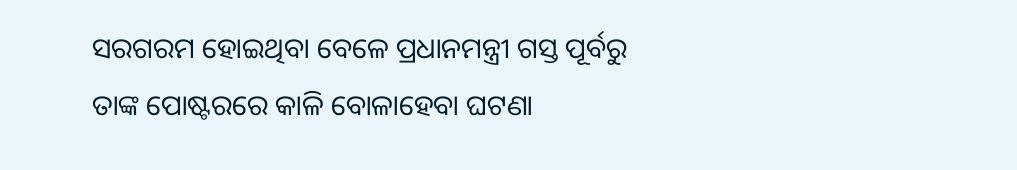ସରଗରମ ହୋଇଥିବା ବେଳେ ପ୍ରଧାନମନ୍ତ୍ରୀ ଗସ୍ତ ପୂର୍ବରୁ ତାଙ୍କ ପୋଷ୍ଟରରେ କାଳି ବୋଳାହେବା ଘଟଣା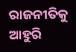ରାଜନୀତିକୁ ଆହୁରି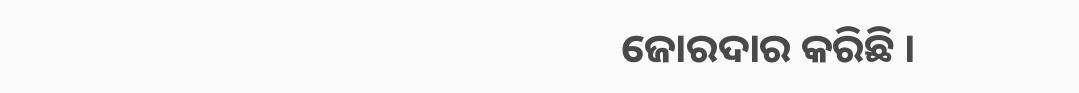ଜୋରଦାର କରିଛି ।